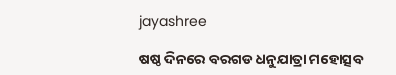jayashree

ଷଷ୍ଠ ଦିନରେ ବରଗଡ ଧନୁଯାତ୍ରା ମହୋତ୍ସବ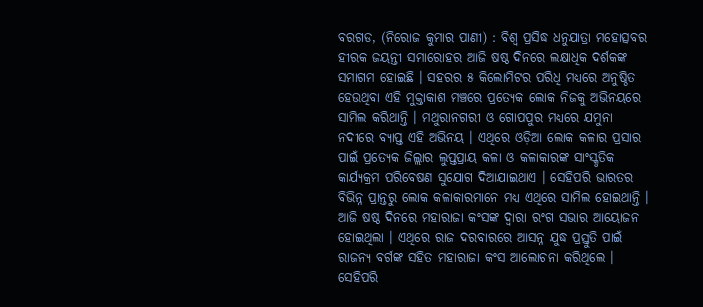ବରଗଡ, (ନିରୋଜ କୁମାର ପାଣୀ) : ବିଶ୍ଵ ପ୍ରସିଦ୍ଧ ଧନୁଯାତ୍ରା ମହୋତ୍ସବର ହୀରକ ଜୟନ୍ତୀ ସମାରୋହର ଆଜି ଷଷ୍ଠ ଦିନରେ ଲକ୍ଷାଧିକ ଦର୍ଶକଙ୍କ ସମାଗମ ହୋଇଛି । ସହରର ୫ କିଲୋମିଟର ପରିଧି ମଧ୍ୟରେ ଅନୁଷ୍ଠିତ ହେଉଥିବା ଏହି ମୁକ୍ତାକାଶ ମଞ୍ଚରେ ପ୍ରତ୍ୟେକ ଲୋକ ନିଜକୁ ଅଭିନୟରେ ସାମିଲ କରିଥାନ୍ତି । ମଥୁରାନଗରୀ ଓ ଗୋପପୁର ମଧ୍ୟରେ ଯମୁନା ନଦୀରେ ବ୍ୟାପ୍ତ ଏହି ଅଭିନୟ । ଏଥିରେ ଓଡ଼ିଆ ଲୋକ କଳାର ପ୍ରସାର ପାଇଁ ପ୍ରତ୍ୟେକ ଜିଲ୍ଲାର ଲୁପ୍ତପ୍ରାୟ କଳା ଓ କଳାକାରଙ୍କ ସାଂସ୍କୃତିକ କାର୍ଯ୍ୟକ୍ରମ ପରିବେଷଣ ସୁଯୋଗ ଦିଆଯାଇଥାଏ । ସେହିପରି ଭାରତର ବିଭିନ୍ନ ପ୍ରାନ୍ତରୁ ଲୋକ କଳାକାରମାନେ ମଧ୍ୟ ଏଥିରେ ସାମିଲ ହୋଇଥାନ୍ତି । ଆଜି ଷଷ୍ଠ ଦିନରେ ମହାରାଜା କଂସଙ୍କ ଦ୍ଵାରା ରଂଗ ସଭାର ଆୟୋଜନ ହୋଇଥିଲା । ଏଥିରେ ରାଜ ଦରବାରରେ ଆସନ୍ନ ଯୁଦ୍ଧ ପ୍ରସ୍ତୁତି ପାଇଁ ରାଜନ୍ୟ ବର୍ଗଙ୍କ ସହିତ ମହାରାଜା କଂସ ଆଲୋଚନା କରିଥିଲେ । ସେହିପରି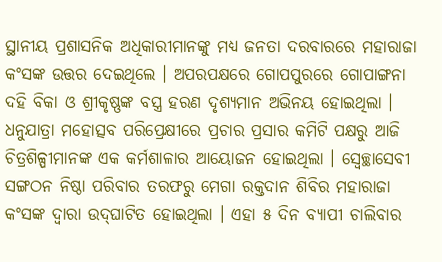ସ୍ଥାନୀୟ ପ୍ରଶାସନିକ ଅଧିକାରୀମାନଙ୍କୁ ମଧ୍ୟ ଜନତା ଦରବାରରେ ମହାରାଜା କଂସଙ୍କ ଉତ୍ତର ଦେଇଥିଲେ । ଅପରପକ୍ଷରେ ଗୋପପୁରରେ ଗୋପାଙ୍ଗନା ଦହି ବିକା ଓ ଶ୍ରୀକୃଷ୍ଣଙ୍କ ବସ୍ତ୍ର ହରଣ ଦୃଶ୍ୟମାନ ଅଭିନୟ ହୋଇଥିଲା । ଧନୁଯାତ୍ରା ମହୋତ୍ସବ ପରିପ୍ରେକ୍ଷୀରେ ପ୍ରଚାର ପ୍ରସାର କମିଟି ପକ୍ଷରୁ ଆଜି ଚିତ୍ରଶିଳ୍ପୀମାନଙ୍କ ଏକ କର୍ମଶାଳାର ଆୟୋଜନ ହୋଇଥିଲା । ସ୍ୱେଚ୍ଛାସେବୀ ସଙ୍ଗଠନ ନିଷ୍ଠା ପରିବାର ତରଫରୁ ମେଗା ରକ୍ତଦାନ ଶିବିର ମହାରାଜା କଂସଙ୍କ ଦ୍ଵାରା ଉଦ୍‌ଘାଟିତ ହୋଇଥିଲା । ଏହା ୫ ଦିନ ବ୍ୟାପୀ ଚାଲିବାର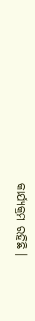କାର୍ଯ୍ୟକ୍ରମ ରହିଛି ।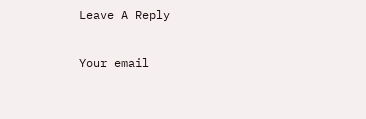Leave A Reply

Your email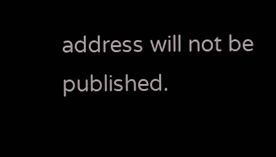address will not be published.